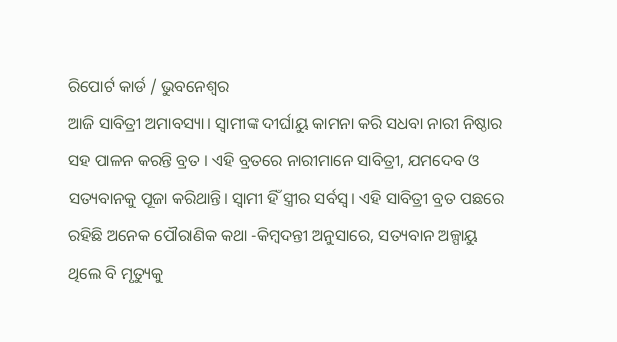ରିପୋର୍ଟ କାର୍ଡ / ଭୁବନେଶ୍ୱର
ଆଜି ସାବିତ୍ରୀ ଅମାବସ୍ୟା। ସ୍ୱାମୀଙ୍କ ଦୀର୍ଘାୟୁ କାମନା କରି ସଧବା ନାରୀ ନିଷ୍ଠାର ସହ ପାଳନ କରନ୍ତି ବ୍ରତ । ଏହି ବ୍ରତରେ ନାରୀମାନେ ସାବିତ୍ରୀ, ଯମଦେବ ଓ ସତ୍ୟବାନକୁ ପୂଜା କରିଥାନ୍ତି। ସ୍ୱାମୀ ହିଁ ସ୍ତ୍ରୀର ସର୍ବସ୍ୱ। ଏହି ସାବିତ୍ରୀ ବ୍ରତ ପଛରେ ରହିଛି ଅନେକ ପୌରାଣିକ କଥା -କିମ୍ବଦନ୍ତୀ ଅନୁସାରେ, ସତ୍ୟବାନ ଅଳ୍ପାୟୁ ଥିଲେ ବି ମୃତ୍ୟୁକୁ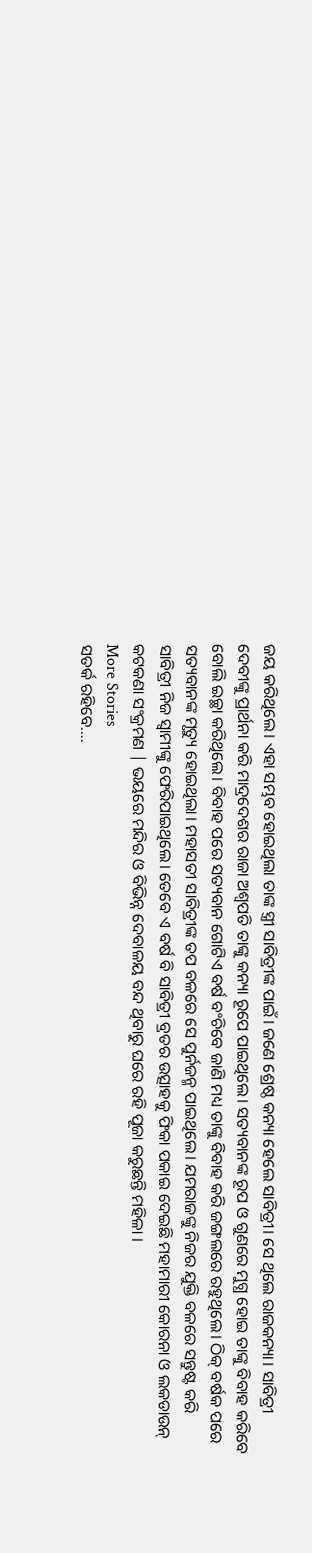ଜୟ କରିଥିଲେ। ଏହା ସମ୍ଭବ ହୋଇଥିଲା ତାଙ୍କ ସ୍ତ୍ରୀ ସାବିତ୍ରୀଙ୍କ ପାଇଁ। ଜଣେ ଶ୍ରେଷ୍ଠ କନ୍ୟା ହେଲେ ସାବିତ୍ରୀ। ସେ ଥିଲେ ରାଜକନ୍ୟା। ସାବିତ୍ରୀ ଦେବୀଙ୍କୁ ପ୍ରାର୍ଥନା କରି ମାଦ୍ରଦେଶର ରାଜା ଅଶ୍ୱପତି ତାଙ୍କୁ କନ୍ୟା ରୂପେ ପାଇଥିଲେ। ସତ୍ୟବାନଙ୍କ ରୂପ ଓ ଗୁଣରେ ମୁଗ୍ଧ ହୋଇ ତାଙ୍କୁ ବିବାହ କରିବେ ବୋଲି ଇଚ୍ଛା କରିଥିଲେ। ବିବାହ ପରେ ସତ୍ୟବାନ ଗୋଟିଏ ବର୍ଷ ବଂଚିବେ ଜାଣି ମଧ୍ୟ ତାଙ୍କୁ ବିବାହ କରି ଜଙ୍ଗଲରେ ରହୁଥିଲେ। ଠିକ୍ ବର୍ଷକ ପରେ ସତ୍ୟବାନଙ୍କ ମୃତ୍ୟୁ ହୋଇଥିଲା। ମହାସତୀ ସାବିତ୍ରୀଙ୍କ ତପ ବଳରେ ସେ ପୁର୍ନଜନ୍ମ ପାଇଥିଲେ। ଯମରାଜଙ୍କୁ ନିଜର ଯୁକ୍ତି ବଳରେ ସନ୍ତୁଷ୍ଟ କରି ସାବିତ୍ରୀ ନିଜ ସ୍ୱାମୀଙ୍କୁ ଫେରିପାଇଥିଲେ। ତେବେ ଏ ବର୍ଷ ବି ସାବିତ୍ରୀ ବ୍ରତର ଉତ୍ସାହକୁ ଫିକା ପକାଇ ଦେଇଛି ମହାମାରୀ କୋରନା ଓ ଲକଡାଉନ୍ କଟକଣା ସଂକ୍ରମଣ | ଭୟରେ ମନ୍ଦିର ଓ ବିଭିନ୍ନ ଦେବାଳୟ ବନ୍ଦ ଥିବାରୁ ଘରେ ରହି ପୂଜା କରୁଛନ୍ତି ମହିଳା ।
More Stories
ସତର୍କ ରହିବେ….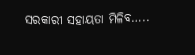ସରକାରୀ ସହାୟତା ମିଳିବ…..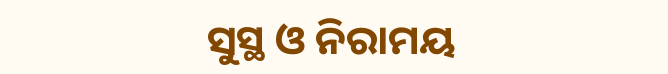ସୁସ୍ଥ ଓ ନିରାମୟ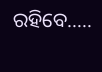ରହିବେ…..